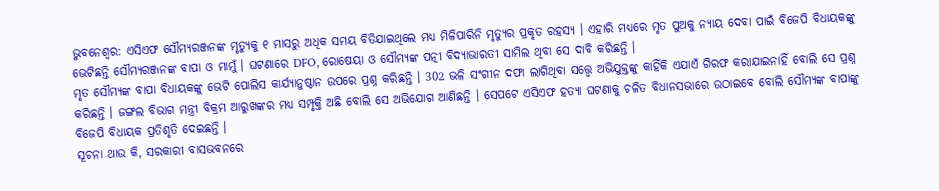ଭୁବନେଶ୍ବର: ଏସିଏଫ ସୌମ୍ୟରଞ୍ଜନଙ୍କ ମୃତ୍ୟୁକୁ ୧ ମାସରୁ ଅଧିକ ସମୟ ବିତିଯାଇଥିଲେ ମଧ୍ୟ ମିଳିପାରିନି ମୃତ୍ୟୁର ପ୍ରକୃତ ରହସ୍ୟ । ଏହାରି ମଧ୍ୟରେ ମୃତ ପୁଅକୁ ନ୍ୟାୟ ଦେବା ପାଇଁ ବିଜେପି ବିଧାୟକଙ୍କୁ ଭେଟିଛନ୍ତି ସୌମ୍ୟରଞ୍ଜନଙ୍କ ବାପା ଓ ମାମୁଁ । ଘଟଣାରେ DFO, ରୋଷେୟା ଓ ସୌମ୍ୟଙ୍କ ପତ୍ନୀ ବିଦ୍ୟାଭାରତୀ ସାମିଲ ଥିବା ସେ ଦାବି କରିଛନ୍ତି ।
ମୃତ ସୌମ୍ୟଙ୍କ ବାପା ବିଧାୟକଙ୍କୁ ଭେଟି ପୋଲିସ କାର୍ଯ୍ୟାନୁଷ୍ଠାନ ଉପରେ ପ୍ରଶ୍ନ କରିଛନ୍ତି । 302 ଭଳି ସଂଗୀନ ଦଫା ଲାଗିଥିବା ସତ୍ତ୍ବେ ଅଭିଯୁକ୍ତଙ୍କୁ କାହିଁକି ଏଯାଏଁ ଗିରଫ କରାଯାଇନାହିଁ ବୋଲି ସେ ପ୍ରଶ୍ନ କରିଛନ୍ତି । ଜଙ୍ଗଲ ବିଭାଗ ମନ୍ତ୍ରୀ ବିକ୍ରମ ଆରୁଖଙ୍କର ମଧ୍ୟ ସମ୍ପୃକ୍ତି ଅଛି ବୋଲି ସେ ଅଭିଯୋଗ ଆଣିଛନ୍ତି । ସେପଟେ ଏସିଏଫ ହତ୍ୟା ଘଟଣାକୁ ଚଳିତ ବିଧାନସଭାରେ ଉଠାଇବେ ବୋଲି ସୌମ୍ୟଙ୍କ ବାପାଙ୍କୁ ବିଜେପି ବିଧାୟକ ପ୍ରତିଶୃତି ଦେଇଛନ୍ତି ।
ସୂଚନା ଥାଉ କି, ସରକାରୀ ବାସଭବନରେ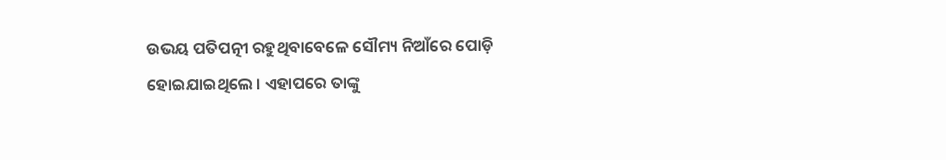ଉଭୟ ପତିପତ୍ନୀ ରହୁଥିବାବେଳେ ସୌମ୍ୟ ନିଆଁରେ ପୋଡ଼ି ହୋଇଯାଇଥିଲେ । ଏହାପରେ ତାଙ୍କୁ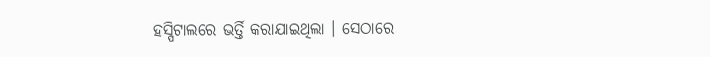ହସ୍ପିଟାଲରେ ଭର୍ତ୍ତି କରାଯାଇଥିଲା । ସେଠାରେ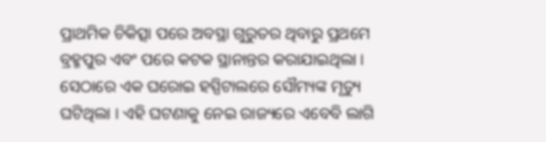ପ୍ରାଥମିକ ଚିକିତ୍ସା ପରେ ଅବସ୍ଥା ଗୁରୁତର ଥିବାରୁ ପ୍ରଥମେ ବ୍ରହ୍ମପୁର ଏବଂ ପରେ କଟକ ସ୍ଥାନାନ୍ତର କରାଯାଇଥିଲା । ସେଠାରେ ଏକ ଘରୋଇ ହସ୍ପିଟାଲରେ ସୌମ୍ୟଙ୍କ ମୃତ୍ୟୁ ଘଟିଥିଲା । ଏହି ଘଟଣାକୁ ନେଇ ରାଜ୍ୟରେ ଏବେବି ଲାଗି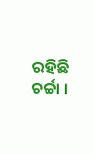ରହିଛି ଚର୍ଚ୍ଚା ।